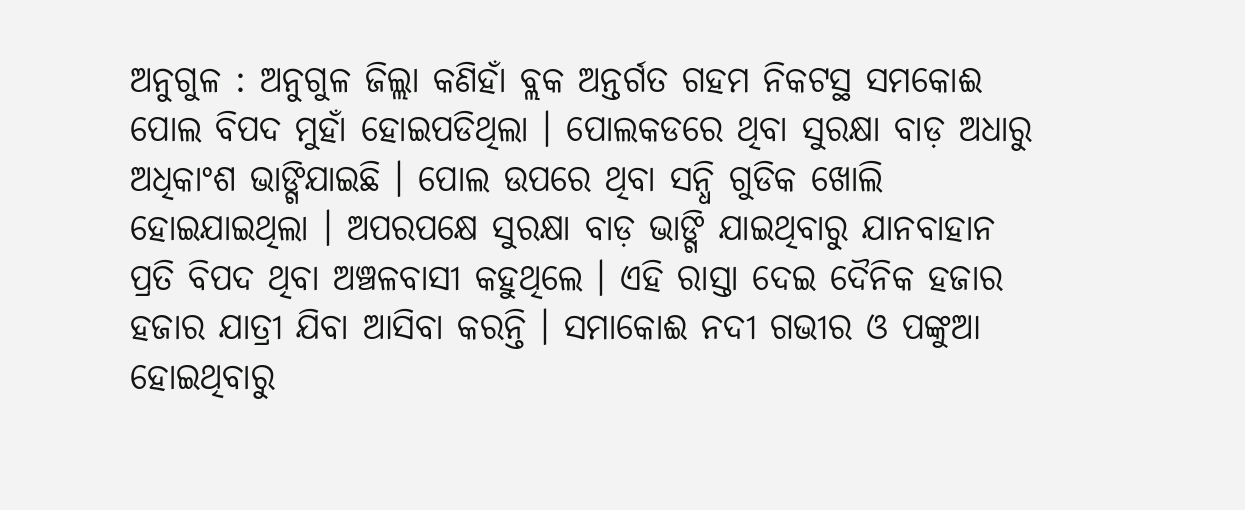ଅନୁଗୁଳ : ଅନୁଗୁଳ ଜିଲ୍ଲା କଣିହାଁ ବ୍ଲକ ଅନ୍ତର୍ଗତ ଗହମ ନିକଟସ୍ଥ ସମକୋଈ ପୋଲ ବିପଦ ମୁହାଁ ହୋଇପଡିଥିଲା । ପୋଲକଡରେ ଥିବା ସୁରକ୍ଷା ବାଡ଼ ଅଧାରୁ ଅଧିକାଂଶ ଭାଙ୍ଗିଯାଇଛି । ପୋଲ ଉପରେ ଥିବା ସନ୍ଧି ଗୁଡିକ ଖୋଲି ହୋଇଯାଇଥିଲା । ଅପରପକ୍ଷେ ସୁରକ୍ଷା ବାଡ଼ ଭାଙ୍ଗି ଯାଇଥିବାରୁ ଯାନବାହାନ ପ୍ରତି ବିପଦ ଥିବା ଅଞ୍ଚଳବାସୀ କହୁଥିଲେ । ଏହି ରାସ୍ତା ଦେଇ ଦୈନିକ ହଜାର ହଜାର ଯାତ୍ରୀ ଯିବା ଆସିବା କରନ୍ତି । ସମାକୋଈ ନଦୀ ଗଭୀର ଓ ପଙ୍କୁଆ ହୋଇଥିବାରୁ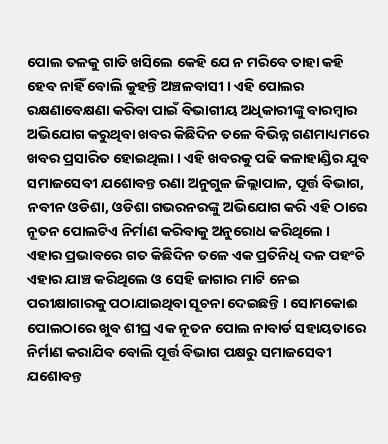ପୋଲ ତଳକୁ ଗାଡି ଖସିଲେ କେହି ଯେ ନ ମରିବେ ତାହା କହି ହେବ ନାହିଁ ବୋଲି କୁହନ୍ତି ଅଞ୍ଚଳବାସୀ । ଏହି ପୋଲର ରକ୍ଷଣାବେକ୍ଷଣା କରିବା ପାଇଁ ବିଭାଗୀୟ ଅଧିକାରୀଙ୍କୁ ବାରମ୍ବାର ଅଭିଯୋଗ କରୁଥିବା ଖବର କିଛିଦିନ ତଳେ ବିଭିନ୍ନ ଗଣମାଧ୍ୟମରେ ଖବର ପ୍ରସାରିତ ହୋଇଥିଲା । ଏହି ଖବରକୁ ପଢି କଳାହାଣ୍ଡିର ଯୁବ ସମାଜସେବୀ ଯଶୋବନ୍ତ ରଣା ଅନୁଗୁଳ ଜିଲ୍ଲାପାଳ, ପୂର୍ତ୍ତ ବିଭାଗ, ନବୀନ ଓଡିଶା, ଓଡିଶା ଗଭରନରଙ୍କୁ ଅଭିଯୋଗ କରି ଏହି ଠାରେ ନୂତନ ପୋଲଟିଏ ନିର୍ମାଣ କରିବାକୁ ଅନୁରୋଧ କରିଥିଲେ । ଏହାର ପ୍ରଭାବରେ ଗତ କିଛିଦିନ ତଳେ ଏକ ପ୍ରତିନିଧି ଦଳ ପହଂଚି ଏହାର ଯାଞ୍ଚ କରିଥିଲେ ଓ ସେହି ଜାଗାର ମାଟି ନେଇ ପରୀକ୍ଷାଗାରକୁ ପଠାଯାଇଥିବା ସୂଚନା ଦେଇଛନ୍ତି । ସୋମକୋଈ ପୋଲଠାରେ ଖୁବ ଶୀଘ୍ର ଏକ ନୂତନ ପୋଲ ନାବାର୍ଡ ସହାୟତାରେ ନିର୍ମାଣ କରାଯିବ ବୋଲି ପୂର୍ତ୍ତ ବିଭାଗ ପକ୍ଷରୁ ସମାଜସେବୀ ଯଶୋବନ୍ତ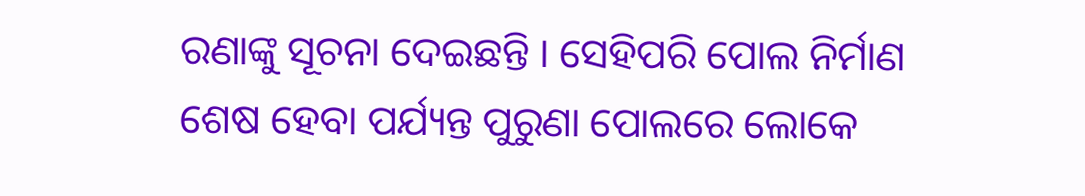ରଣାଙ୍କୁ ସୂଚନା ଦେଇଛନ୍ତି । ସେହିପରି ପୋଲ ନିର୍ମାଣ ଶେଷ ହେବା ପର୍ଯ୍ୟନ୍ତ ପୁରୁଣା ପୋଲରେ ଲୋକେ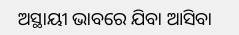ଅସ୍ଥାୟୀ ଭାବରେ ଯିବା ଆସିବା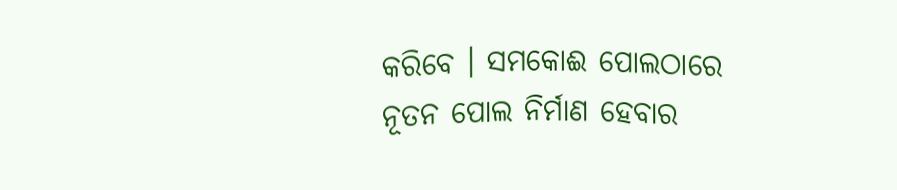କରିବେ । ସମକୋଈ ପୋଲଠାରେ ନୂତନ ପୋଲ ନିର୍ମାଣ ହେବାର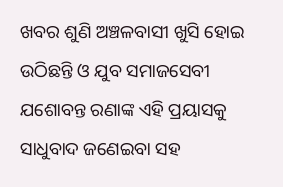ଖବର ଶୁଣି ଅଞ୍ଚଳବାସୀ ଖୁସି ହୋଇ ଉଠିଛନ୍ତି ଓ ଯୁବ ସମାଜସେବୀ ଯଶୋବନ୍ତ ରଣାଙ୍କ ଏହି ପ୍ରୟାସକୁ ସାଧୁବାଦ ଜଣେଇବା ସହ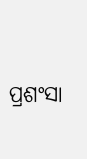ପ୍ରଶଂସା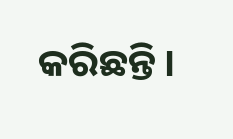କରିଛନ୍ତି ।